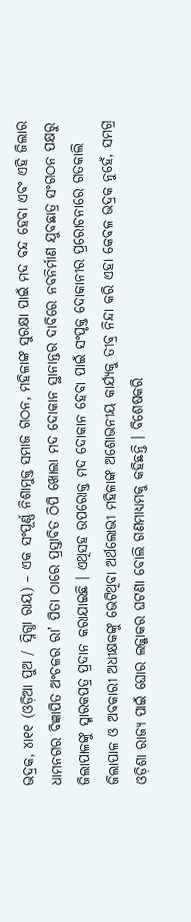ଭଦ୍ରକ, ୪ା୧୧ (ଓଡ଼ିଆ ପୁଅ / ସ୍ନିଗ୍ଧା ରାୟ) – ଏକ ସଂପୂର୍ଣ୍ଣ ନିଶାମୁକ୍ତ ସମାଜ ଗଠନ, ମହିଳାଙ୍କ ସୁରକ୍ଷା ପାଇଁ ମଦ ବନ୍ଦ ହେବା ଏବଂ ଏହି ଜିଲାର ଧାମନଗର ବିଜ୍ଞାପିତ ଅଂଚଳର ରା’ ପିତା ଠାରେ ପ୍ରସ୍ତାବିତ ଠିପି ଖୋଲା ମଦ ଦୋକାନ ସ୍ଥାନାନ୍ତର ଦାବିରେ ନବନିର୍ମାଣ ଯୁବଛାତ୍ର ସଂଗଠନ ପକ୍ଷରୁ ଜିଲାପାଳଙ୍କୁ ସ୍ମାରକପତ୍ର ପ୍ରଦାନ କରାଯାଇଛି । ଏଥିସହ ଉପରୋକ୍ତ ମଦ ଦୋକାନ ହେବା ପାଇଁ ସଂପୃକ୍ତ ଦୋକାନୀର ପ୍ରରୋଚନାରେ ଗତକାଲି ଜିଲାପାଳ ଓ ଅବକାରୀ ଅଧୀକ୍ଷକଙ୍କୁ ଭେଟିଥିବା ଅର୍ଥଲୋଭୀ ମହିଳାଙ୍କ ଅଶୋଭନୀୟ କାର୍ଯ୍ୟକୁ ତୀବ୍ର ନିନ୍ଦା କରି ଏହା କେବଳ ଭଦ୍ରକ ନୁହେଁ, ସମଗ୍ର ଓଡ଼ିଶା ରାଜ୍ୟ ପାଇଁ ଘୋର ଲଜ୍ଜାକର ଘଟଣା ବୋଲି ଗଣମାଧ୍ୟମକୁ କହିଛନ୍ତି । ବିଶେଷକରି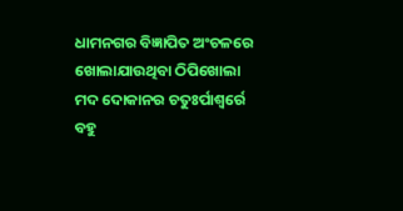ଧାମନଗର ବିଜ୍ଞାପିତ ଅଂଚଳରେ ଖୋଲାଯାଉଥିବା ଠିପିଖୋଲା ମଦ ଦୋକାନର ଚତୁଃର୍ପାଶ୍ୱର୍ରେ ବହୁ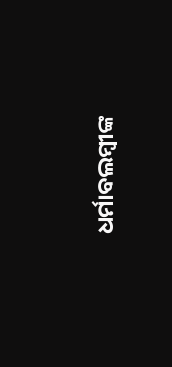ଧର୍ମାବଲମ୍ବୀଙ୍କ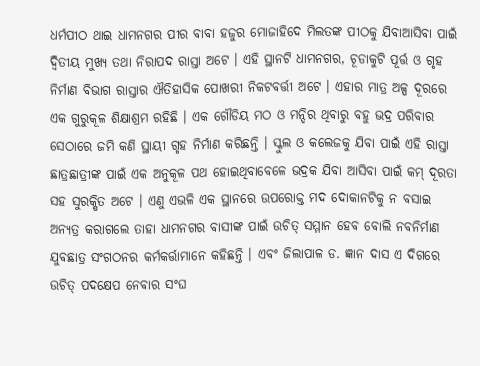ଧର୍ମପୀଠ ଥାଇ ଧାମନଗର ପୀର ବାବା ହଜୁର ମୋଜାହିଦେ ମିଲତଙ୍କ ପୀଠକୁ ଯିବାଆସିବା ପାଇଁ ଦ୍ୱିତୀୟ ମୁଖ୍ୟ ତଥା ନିରାପଦ ରାସ୍ତା ଅଟେ । ଏହି ସ୍ଥାନଟି ଧାମନଗର, ଚୂଡାକୁଟି ପୂର୍ତ୍ତ ଓ ଗୃହ ନିର୍ମାଣ ବିଭାଗ ରାସ୍ତାର ଐତିହାସିକ ପୋଖରୀ ନିକଟବର୍ତ୍ତୀ ଅଟେ । ଏହାର ମାତ୍ର ଅଳ୍ପ ଦୂରରେ ଏକ ଗୁରୁକୂଳ ଶିକ୍ଷାଶ୍ରମ ରହିଛି । ଏକ ଗୌଡିୟ ମଠ ଓ ମନ୍ଦିର ଥିବାରୁ ବହୁ ଭଦ୍ର ପରିବାର ସେଠାରେ ଜମି କଣି ସ୍ଥାୟୀ ଗୃହ ନିର୍ମାଣ କରିଛନ୍ତି । ସ୍କୁଲ ଓ କଲେଜକୁ ଯିବା ପାଇଁ ଏହି ରାସ୍ତା ଛାତ୍ରଛାତ୍ରୀଙ୍କ ପାଇଁ ଏକ ଅନୁକୂଳ ପଥ ହୋଇଥିବାବେଳେ ଭଦ୍ରକ ଯିବା ଆସିବା ପାଇଁ କମ୍ ଦୂରତା ସହ ସୁରକ୍ଷିତ ଅଟେ । ଏଣୁ ଏଭଳି ଏକ ସ୍ଥାନରେ ଉପରୋକ୍ତ ମଦ ଦୋକାନଟିକୁ ନ ବସାଇ ଅନ୍ୟତ୍ର କରାଗଲେ ତାହା ଧାମନଗର ବାସୀଙ୍କ ପାଇଁ ଉଚିତ୍ ସମ୍ମାନ ହେବ ବୋଲି ନବନିର୍ମାଣ ଯୁବଛାତ୍ର ସଂଗଠନର କର୍ମକର୍ତ୍ତାମାନେ କହିଛନ୍ତି । ଏବଂ ଜିଲାପାଳ ଡ. ଜ୍ଞାନ ଦାସ ଏ ଦିଗରେ ଉଚିତ୍ ପଦକ୍ଷେପ ନେବାର ସଂଘ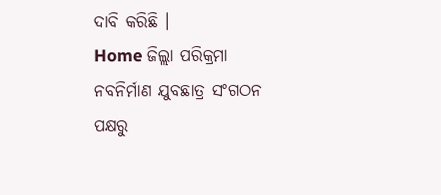ଦାବି କରିଛି ।
Home ଜିଲ୍ଲା ପରିକ୍ରମା ନବନିର୍ମାଣ ଯୁବଛାତ୍ର ସଂଗଠନ ପକ୍ଷରୁ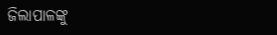ଜିଲାପାଳଙ୍କୁ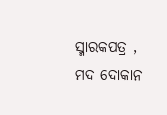ସ୍ମାରକପତ୍ର , ମଦ ଦୋକାନ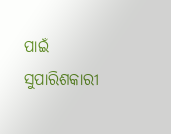ପାଇଁ ସୁପାରିଶକାରୀ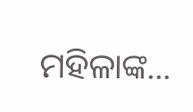ମହିଳାଙ୍କ...